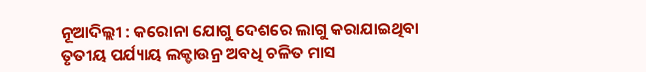ନୂଆଦିଲ୍ଲୀ : କରୋନା ଯୋଗୁ ଦେଶରେ ଲାଗୁ କରାଯାଇଥିବା ତୃତୀୟ ପର୍ଯ୍ୟାୟ ଲକ୍ଡାଉନ୍ର ଅବଧି ଚଳିତ ମାସ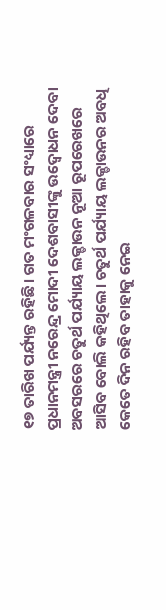୧୭ ତାରିଖ ପର୍ଯ୍ୟନ୍ତ ରହିଛି। ଗତ ମଂଗଳବାର ସଂଧ୍ୟାରେ ପ୍ରଧାନମନ୍ତ୍ରୀ ନରେନ୍ଦ୍ର ମୋଦୀ ଦେଶବାସୀଙ୍କୁ ଉଦ୍ବୋଧନ ଦେବା ଅବସରରେ ଚତୁର୍ଥ ପର୍ଯ୍ୟାୟ ଲକ୍ଡାଉନ ନୂଆ ରୂପରେଖରେ ଆସିବ ବୋଲି କହିଥିଲେ। ଚତୁର୍ଥ ପର୍ଯ୍ୟାୟ ଲକ୍ଡାଉନର ଅବଧି କେତେ ଦିନ ରହିବ ତାହାକୁ ନେଇ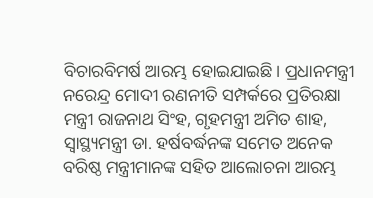ବିଚାରବିମର୍ଷ ଆରମ୍ଭ ହୋଇଯାଇଛି। ପ୍ରଧାନମନ୍ତ୍ରୀ ନରେନ୍ଦ୍ର ମୋଦୀ ରଣନୀତି ସମ୍ପର୍କରେ ପ୍ରତିରକ୍ଷା ମନ୍ତ୍ରୀ ରାଜନାଥ ସିଂହ, ଗୃହମନ୍ତ୍ରୀ ଅମିତ ଶାହ, ସ୍ବାସ୍ଥ୍ୟମନ୍ତ୍ରୀ ଡା. ହର୍ଷବର୍ଦ୍ଧନଙ୍କ ସମେତ ଅନେକ ବରିଷ୍ଠ ମନ୍ତ୍ରୀମାନଙ୍କ ସହିତ ଆଲୋଚନା ଆରମ୍ଭ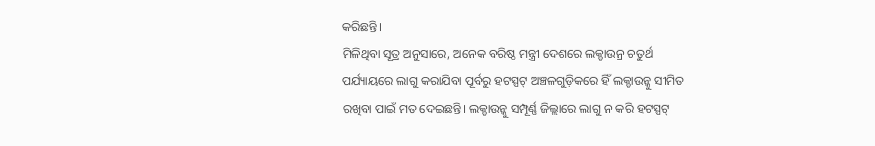କରିଛନ୍ତି।
ମିଳିଥିବା ସୂତ୍ର ଅନୁସାରେ, ଅନେକ ବରିଷ୍ଠ ମନ୍ତ୍ରୀ ଦେଶରେ ଲକ୍ଡାଉନ୍ର ଚତୁର୍ଥ ପର୍ଯ୍ୟାୟରେ ଲାଗୁ କରାଯିବା ପୂର୍ବରୁ ହଟସ୍ପଟ୍ ଅଞ୍ଚଳଗୁଡ଼ିକରେ ହିଁ ଲକ୍ଡାଉନ୍କୁ ସୀମିତ ରଖିବା ପାଇଁ ମତ ଦେଇଛନ୍ତି। ଲକ୍ଡାଉନ୍କୁ ସମ୍ପୂର୍ଣ୍ଣ ଜିଲ୍ଲାରେ ଲାଗୁ ନ କରି ହଟସ୍ପଟ୍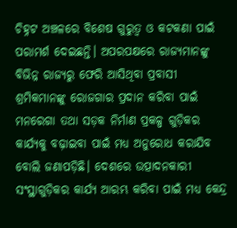ଚିହ୍ନଟ ଅଞ୍ଚଳରେ ବିଶେଷ ଗୁରୁତ୍ବ ଓ କଟକଣା ପାଇଁ ପରାମର୍ଶ ଦେଇଛନ୍ତି। ଅପରପକ୍ଷରେ ରାଜ୍ୟମାନଙ୍କୁ ବିଭିନ୍ନ ରାଜ୍ୟରୁ ଫେରି ଆସିଥିବା ପ୍ରବାସୀ ଶ୍ରମିକମାନଙ୍କୁ ରୋଜଗାର ପ୍ରଦାନ କରିବା ପାଇଁ ମନରେଗା ତଥା ସଡ଼କ ନିର୍ମାଣ ପ୍ରକଳ୍ପ ଗୁଡ଼ିକର କାର୍ଯ୍ୟକୁ ବଢ଼ାଇବା ପାଇଁ ମଧ୍ୟ ଅନୁରୋଧ କରାଯିବ ବୋଲି ଜଣାପଡ଼ିଛି। ଦେଶରେ ଉତ୍ପାଦନକାରୀ ସଂସ୍ଥାଗୁଡ଼ିକର କାର୍ଯ୍ୟ ଆରମ୍ଭ କରିବା ପାଇଁ ମଧ୍ୟ କେନ୍ଦ୍ର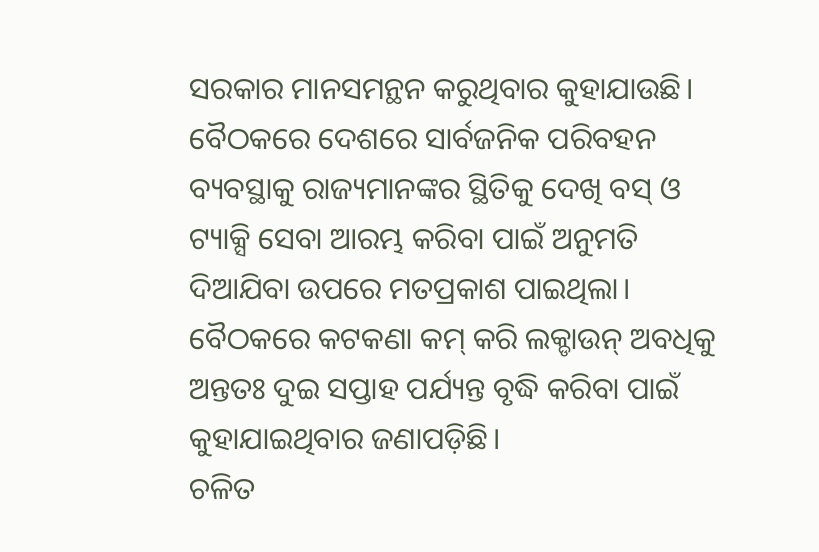ସରକାର ମାନସମନ୍ଥନ କରୁଥିବାର କୁହାଯାଉଛି। ବୈଠକରେ ଦେଶରେ ସାର୍ବଜନିକ ପରିବହନ ବ୍ୟବସ୍ଥାକୁ ରାଜ୍ୟମାନଙ୍କର ସ୍ଥିତିକୁ ଦେଖି ବସ୍ ଓ ଟ୍ୟାକ୍ସି ସେବା ଆରମ୍ଭ କରିବା ପାଇଁ ଅନୁମତି ଦିଆଯିବା ଉପରେ ମତପ୍ରକାଶ ପାଇଥିଲା। ବୈଠକରେ କଟକଣା କମ୍ କରି ଲକ୍ଡାଉନ୍ ଅବଧିକୁ ଅନ୍ତତଃ ଦୁଇ ସପ୍ତାହ ପର୍ଯ୍ୟନ୍ତ ବୃଦ୍ଧି କରିବା ପାଇଁ କୁହାଯାଇଥିବାର ଜଣାପଡ଼ିଛି।
ଚଳିତ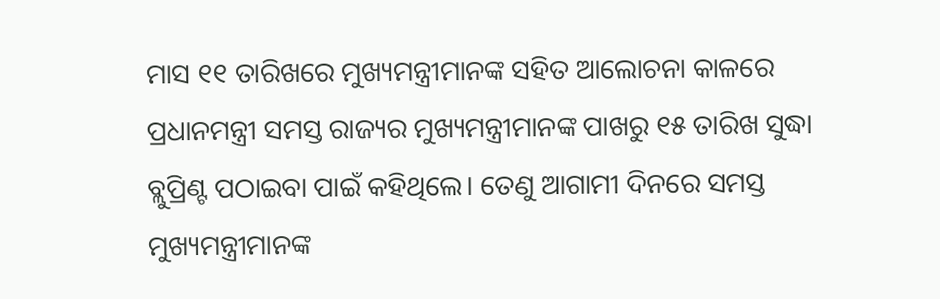ମାସ ୧୧ ତାରିଖରେ ମୁଖ୍ୟମନ୍ତ୍ରୀମାନଙ୍କ ସହିତ ଆଲୋଚନା କାଳରେ ପ୍ରଧାନମନ୍ତ୍ରୀ ସମସ୍ତ ରାଜ୍ୟର ମୁଖ୍ୟମନ୍ତ୍ରୀମାନଙ୍କ ପାଖରୁ ୧୫ ତାରିଖ ସୁଦ୍ଧା ବ୍ଲୁପ୍ରିଣ୍ଟ ପଠାଇବା ପାଇଁ କହିଥିଲେ। ତେଣୁ ଆଗାମୀ ଦିନରେ ସମସ୍ତ ମୁଖ୍ୟମନ୍ତ୍ରୀମାନଙ୍କ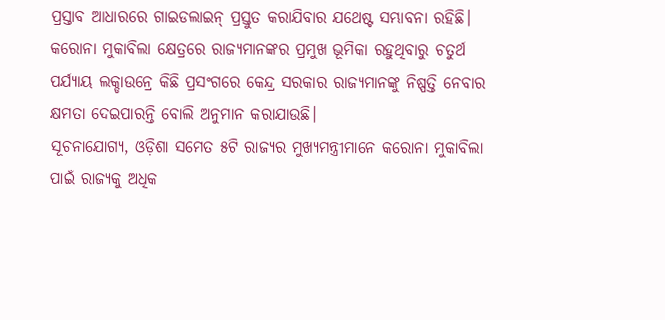ପ୍ରସ୍ତାବ ଆଧାରରେ ଗାଇଡଲାଇନ୍ ପ୍ରସ୍ତୁତ କରାଯିବାର ଯଥେଷ୍ଟ ସମ୍ଭାବନା ରହିଛି। କରୋନା ମୁକାବିଲା କ୍ଷେତ୍ରରେ ରାଜ୍ୟମାନଙ୍କର ପ୍ରମୁଖ ଭୂମିକା ରହୁଥିବାରୁ ଚତୁର୍ଥ ପର୍ଯ୍ୟାୟ ଲକ୍ଡାଉନ୍ରେ କିଛି ପ୍ରସଂଗରେ କେନ୍ଦ୍ର ସରକାର ରାଜ୍ୟମାନଙ୍କୁ ନିଷ୍ପତ୍ତି ନେବାର କ୍ଷମତା ଦେଇପାରନ୍ତି ବୋଲି ଅନୁମାନ କରାଯାଉଛି।
ସୂଚନାଯୋଗ୍ୟ, ଓଡ଼ିଶା ସମେତ ୫ଟି ରାଜ୍ୟର ମୁଖ୍ୟମନ୍ତ୍ରୀମାନେ କରୋନା ମୁକାବିଲା ପାଇଁ ରାଜ୍ୟକୁ ଅଧିକ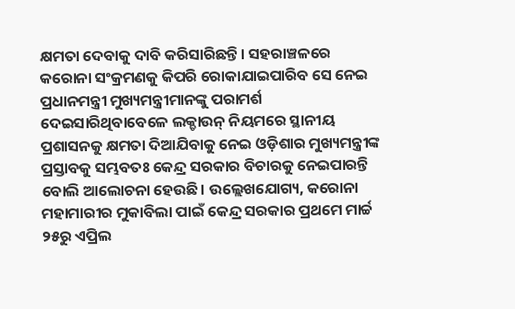କ୍ଷମତା ଦେବାକୁ ଦାବି କରିସାରିଛନ୍ତି। ସହରାଞ୍ଚଳରେ କରୋନା ସଂକ୍ରମଣକୁ କିପରି ରୋକାଯାଇପାରିବ ସେ ନେଇ ପ୍ରଧାନମନ୍ତ୍ରୀ ମୁଖ୍ୟମନ୍ତ୍ରୀମାନଙ୍କୁ ପରାମର୍ଶ ଦେଇସାରିଥିବାବେଳେ ଲକ୍ଡାଉନ୍ ନିୟମରେ ସ୍ଥାନୀୟ ପ୍ରଶାସନକୁ କ୍ଷମତା ଦିଆଯିବାକୁ ନେଇ ଓଡ଼ିଶାର ମୁଖ୍ୟମନ୍ତ୍ରୀଙ୍କ ପ୍ରସ୍ତାବକୁ ସମ୍ଭବତଃ କେନ୍ଦ୍ର ସରକାର ବିଚାରକୁ ନେଇପାରନ୍ତି ବୋଲି ଆଲୋଚନା ହେଉଛି। ଉଲ୍ଲେଖଯୋଗ୍ୟ, କରୋନା ମହାମାରୀର ମୁକାବିଲା ପାଇଁ କେନ୍ଦ୍ର ସରକାର ପ୍ରଥମେ ମାର୍ଚ୍ଚ ୨୫ରୁ ଏପ୍ରିଲ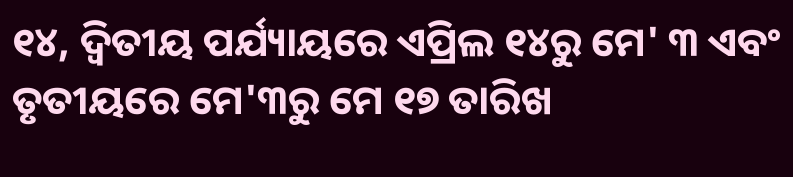୧୪, ଦ୍ବିତୀୟ ପର୍ଯ୍ୟାୟରେ ଏପ୍ରିଲ ୧୪ରୁ ମେ' ୩ ଏବଂ ତୃତୀୟରେ ମେ'୩ରୁ ମେ ୧୭ ତାରିଖ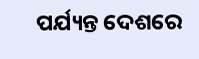ପର୍ଯ୍ୟନ୍ତ ଦେଶରେ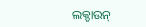ଲକ୍ଡାଉନ୍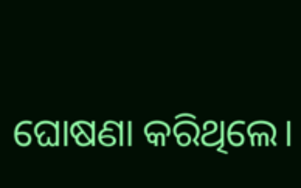ଘୋଷଣା କରିଥିଲେ।